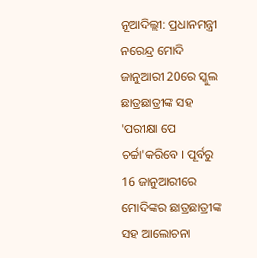ନୂଆଦିଲ୍ଲୀ: ପ୍ରଧାନମନ୍ତ୍ରୀ ନରେନ୍ଦ୍ର ମୋଦି ଜାନୁଆରୀ 20ରେ ସ୍କୁଲ ଛାତ୍ରଛାତ୍ରୀଙ୍କ ସହ 'ପରୀକ୍ଷା ପେ ଚର୍ଚ୍ଚା'କରିବେ । ପୂର୍ବରୁ 16 ଜାନୁଆରୀରେ ମୋଦିଙ୍କର ଛାତ୍ରଛାତ୍ରୀଙ୍କ ସହ ଆଲୋଚନା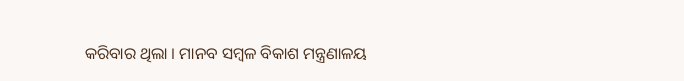କରିବାର ଥିଲା । ମାନବ ସମ୍ବଳ ବିକାଶ ମନ୍ତ୍ରଣାଳୟ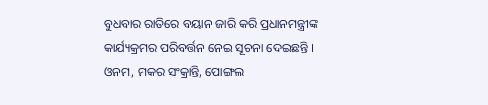ବୁଧବାର ରାତିରେ ବୟାନ ଜାରି କରି ପ୍ରଧାନମନ୍ତ୍ରୀଙ୍କ କାର୍ଯ୍ୟକ୍ରମର ପରିବର୍ତ୍ତନ ନେଇ ସୂଚନା ଦେଇଛନ୍ତି ।
ଓନମ, ମକର ସଂକ୍ରାନ୍ତି, ପୋଙ୍ଗଲ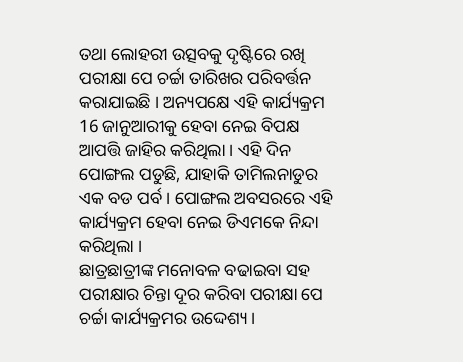ତଥା ଲୋହରୀ ଉତ୍ସବକୁ ଦୃଷ୍ଟିରେ ରଖି ପରୀକ୍ଷା ପେ ଚର୍ଚ୍ଚା ତାରିଖର ପରିବର୍ତ୍ତନ କରାଯାଇଛି । ଅନ୍ୟପକ୍ଷେ ଏହି କାର୍ଯ୍ୟକ୍ରମ 16 ଜାନୁଆରୀକୁ ହେବା ନେଇ ବିପକ୍ଷ ଆପତ୍ତି ଜାହିର କରିଥିଲା । ଏହି ଦିନ ପୋଙ୍ଗଲ ପଡୁଛି, ଯାହାକି ତାମିଲନାଡୁର ଏକ ବଡ ପର୍ବ । ପୋଙ୍ଗଲ ଅବସରରେ ଏହି କାର୍ଯ୍ୟକ୍ରମ ହେବା ନେଇ ଡିଏମକେ ନିନ୍ଦା କରିଥିଲା ।
ଛାତ୍ରଛାତ୍ରୀଙ୍କ ମନୋବଳ ବଢାଇବା ସହ ପରୀକ୍ଷାର ଚିନ୍ତା ଦୂର କରିବା ପରୀକ୍ଷା ପେ ଚର୍ଚ୍ଚା କାର୍ଯ୍ୟକ୍ରମର ଉଦ୍ଦେଶ୍ୟ ।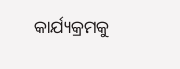କାର୍ଯ୍ୟକ୍ରମକୁ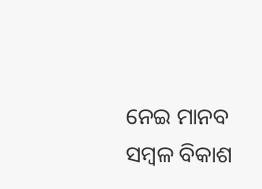ନେଇ ମାନବ ସମ୍ବଳ ବିକାଶ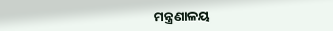ମନ୍ତ୍ରଣାଳୟ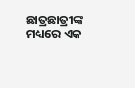ଛାତ୍ରଛାତ୍ରୀଙ୍କ ମଧ୍ୟରେ ଏକ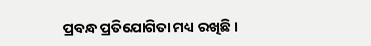ପ୍ରବନ୍ଧ ପ୍ରତିଯୋଗିତା ମଧ୍ୟ ରଖିଛି ।